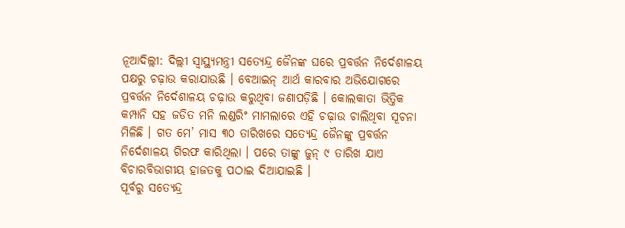ନୂଆଦିଲ୍ଲୀ: ଦିଲ୍ଲୀ ସ୍ୱାସ୍ଥ୍ୟମନ୍ତ୍ରୀ ସତ୍ୟେନ୍ଦ୍ର ଜୈନଙ୍କ ଘରେ ପ୍ରବର୍ତ୍ତନ ନିର୍ଦେଶାଳୟ ପକ୍ଷରୁ ଚଢ଼ାଉ କରାଯାଉଛି । ବେଆଇନ୍ ଆର୍ଥ କାରବାର ଅଭିଯୋଗରେ ପ୍ରବର୍ତ୍ତନ ନିର୍ଦେଶାଳୟ ଚଢ଼ାଉ କରୁଥିବା ଜଣାପଡ଼ିଛି । କୋଲକାତା ଭିତ୍ତିକ କମ୍ପାନି ସହ ଜଡିତ ମନି ଲଣ୍ଡରିଂ ମାମଲାରେ ଏହି ଚଢ଼ାଉ ଚାଲିଥିବା ସୂଚନା ମିଳିଛି । ଗତ ମେ’ ମାସ ୩୦ ତାରିଖରେ ସତ୍ୟେନ୍ଦ୍ର ଜୈନଙ୍କୁ ପ୍ରବର୍ତ୍ତନ ନିର୍ଦେଶାଳୟ ଗିରଫ କାରିଥିଲା । ପରେ ତାଙ୍କୁ ଜୁନ୍ ୯ ତାରିଖ ଯାଏ ବିଚାରବିଭାଗୀୟ ହାଜତକୁ ପଠାଇ ଦିଆଯାଇଛି ।
ପୂର୍ବରୁ ସତ୍ୟେନ୍ଦ୍ର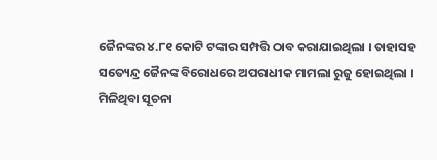ଜୈନଙ୍କର ୪.୮୧ କୋଟି ଟଙ୍କାର ସମ୍ପତ୍ତି ଠାବ କରାଯାଇଥିଲା । ତାହାସହ ସତ୍ୟେନ୍ଦ୍ର ଜୈନଙ୍କ ବିରୋଧରେ ଅପରାଧୀକ ମାମଲା ରୁଜୁ ହୋଇଥିଲା । ମିଳିଥିବା ସୂଚନା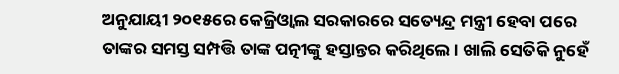ଅନୁଯାୟୀ ୨୦୧୫ରେ କେଜ୍ରିଓ୍ୱାଲ ସରକାରରେ ସତ୍ୟେନ୍ଦ୍ର ମନ୍ତ୍ରୀ ହେବା ପରେ ତାଙ୍କର ସମସ୍ତ ସମ୍ପତ୍ତି ତାଙ୍କ ପତ୍ନୀଙ୍କୁ ହସ୍ତାନ୍ତର କରିଥିଲେ । ଖାଲି ସେତିକି ନୁହେଁ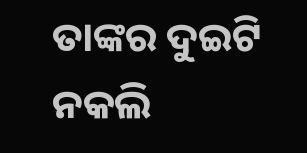ତାଙ୍କର ଦୁଇଟି ନକଲି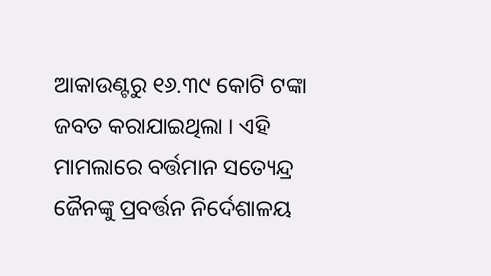ଆକାଉଣ୍ଟରୁ ୧୬.୩୯ କୋଟି ଟଙ୍କା ଜବତ କରାଯାଇଥିଲା । ଏହି ମାମଲାରେ ବର୍ତ୍ତମାନ ସତ୍ୟେନ୍ଦ୍ର ଜୈନଙ୍କୁ ପ୍ରବର୍ତ୍ତନ ନିର୍ଦେଶାଳୟ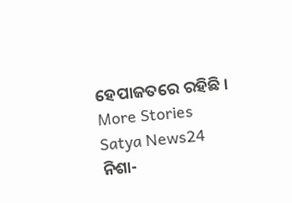ହେପାଜତରେ ରହିଛି ।
More Stories
Satya News24
ନିଶା-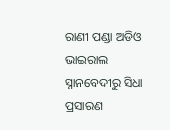ରାଣୀ ପଣ୍ଡା ଅଡିଓ ଭାଇରାଲ
ସ୍ନାନବେଦୀରୁ ସିଧା ପ୍ରସାରଣ